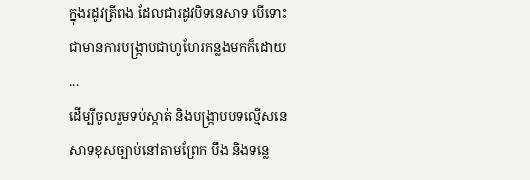ក្នុងរដូវត្រីពង ដែលជារដូវបិទនេសាទ បើទោះជាមានការបង្រ្កាបជាហូហែរកន្លងមកក៏ដោយ ...
ដេីម្បីចូលរួមទប់ស្កាត់ និងបង្ក្រាបបទល្មេីសនេសាទខុសច្បាប់នៅតាមព្រែក បឹង និងទន្លេ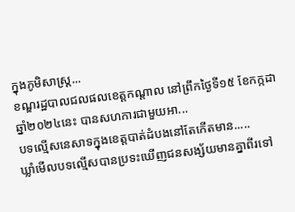ក្នុងភូមិសាស្ត្រ...
ខណ្ឌរដ្ឋបាលជលផលខេត្តកណ្តាល នៅព្រឹកថ្ងៃទី១៥ ខែកក្កដា ឆ្នាំ២០២៤នេះ បានសហការជាមួយអា...
បទល្មើសនេសាទក្នុងខេត្តបាត់ដំបងនៅតែកើតមាន.....
ឃ្លាំមើលបទល្មើសបានប្រទះឃើញជនសង្ស័យមានគ្នាពីរទៅ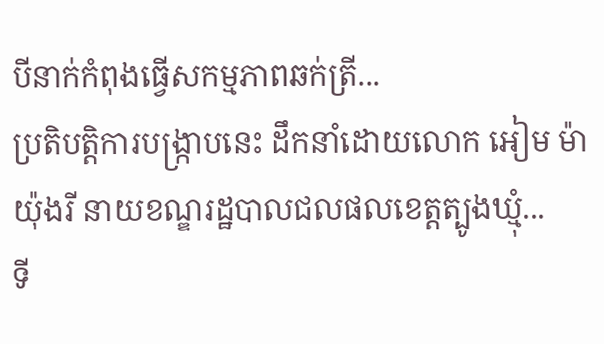បីនាក់កំពុងធ្វើសកម្មភាពឆក់ត្រី...
ប្រតិបត្តិការបង្ក្រាបនេះ ដឹកនាំដោយលោក អៀម ម៉ាយ៉ុងរី នាយខណ្ឌរដ្ឋបាលជលផលខេត្តត្បូងឃ្មុំ...
ទី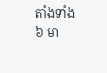តាំងទាំង ៦ មា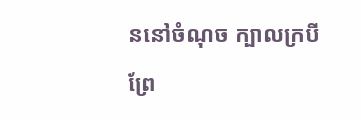ននៅចំណុច ក្បាលក្របី ព្រែ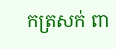កត្រសក់ ពា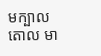មក្បាលតោល មា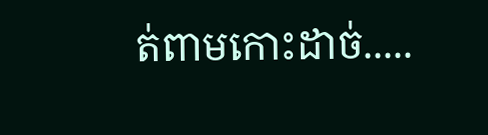ត់ពាមកោះដាច់.....